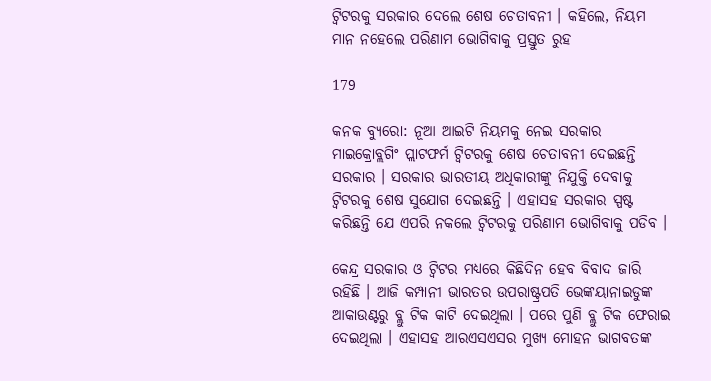ଟ୍ୱିଟରକୁ ସରକାର ଦେଲେ ଶେଷ ଚେତାବନୀ । କହିଲେ, ନିୟମ ମାନ ନହେଲେ ପରିଣାମ ଭୋଗିବାକୁ ପ୍ରସ୍ତୁତ ରୁହ

179

କନକ ବ୍ୟୁରୋ: ନୂଆ ଆଇଟି ନିୟମକୁ ନେଇ ସରକାର ମାଇକ୍ରୋବ୍ଲଗିଂ ପ୍ଲାଟଫର୍ମ ଟ୍ୱିଟରକୁ ଶେଷ ଚେତାବନୀ ଦେଇଛନ୍ତି ସରକାର । ସରକାର ଭାରତୀୟ ଅଧିକାରୀଙ୍କୁ ନିଯୁକ୍ତି ଦେବାକୁ ଟ୍ୱିଟରକୁ ଶେଷ ସୁଯୋଗ ଦେଇଛନ୍ତି । ଏହାସହ ସରକାର ସ୍ପଷ୍ଟ କରିଛନ୍ତି ଯେ ଏପରି ନକଲେ ଟ୍ୱିଟରକୁ ପରିଣାମ ଭୋଗିବାକୁ ପଡିବ ।

କେନ୍ଦ୍ର ସରକାର ଓ ଟ୍ୱିଟର ମଧ୍ୟରେ କିଛିଦିନ ହେବ ବିବାଦ ଜାରି ରହିଛି । ଆଜି କମ୍ପାନୀ ଭାରତର ଉପରାଷ୍ଟ୍ରପତି ଭେଙ୍କୟାନାଇଡୁଙ୍କ ଆକାଉଣ୍ଟରୁ ବ୍ଲୁ ଟିକ କାଟି ଦେଇଥିଲା । ପରେ ପୁଣି ବ୍ଲୁ ଟିକ ଫେରାଇ ଦେଇଥିଲା । ଏହାସହ ଆରଏସଏସର ମୁଖ୍ୟ ମୋହନ ଭାଗବତଙ୍କ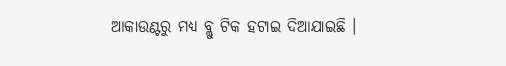ଆକାଉଣ୍ଟରୁ ମଧ୍ୟ ବ୍ଲୁ ଟିକ ହଟାଇ ଦିଆଯାଇଛି ।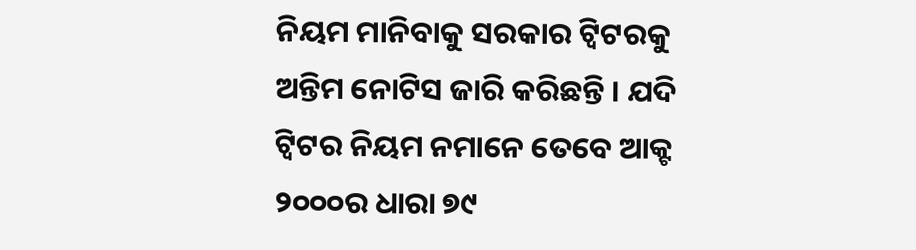ନିୟମ ମାନିବାକୁ ସରକାର ଟ୍ୱିଟରକୁ ଅନ୍ତିମ ନୋଟିସ ଜାରି କରିଛନ୍ତି । ଯଦି ଟ୍ୱିଟର ନିୟମ ନମାନେ ତେବେ ଆକ୍ଟ ୨୦୦୦ର ଧାରା ୭୯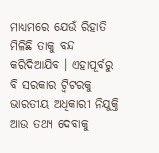ମାଧ୍ୟମରେ ଯେଉଁ ରିହାତି ମିଳିଛି ତାକୁ ବନ୍ଦ କରିଦିଆଯିବ । ଏହାପୂର୍ବରୁ ବି ସରକାର ଟ୍ୱିଟରକୁ ଭାରତୀୟ ଅଧିକାରୀ ନିଯୁକ୍ତି ଆଉ ତଥ୍ୟ ଦେବାକୁ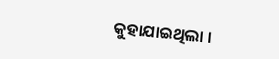କୁହାଯାଇଥିଲା ।